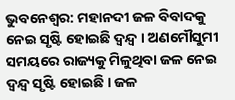ଭୁବନେଶ୍ବର: ମହାନଦୀ ଜଳ ବିବାଦକୁ ନେଇ ସୃଷ୍ଟି ହୋଇଛି ଦ୍ଵନ୍ଦ୍ୱ । ଅଣମୌସୁମୀ ସମୟରେ ରାଜ୍ୟକୁ ମିଳୁଥିବା ଜଳ ନେଇ ଦ୍ଵନ୍ଦ୍ୱ ସୃଷ୍ଟି ହୋଇଛି । ଜଳ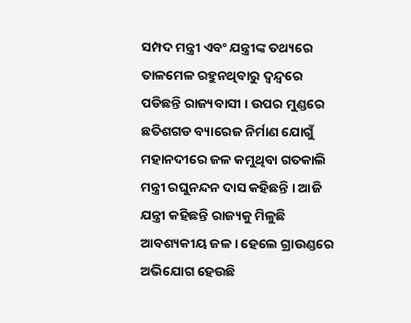ସମ୍ପଦ ମନ୍ତ୍ରୀ ଏବଂ ଯନ୍ତ୍ରୀଙ୍କ ତଥ୍ୟରେ ତାଳମେଳ ରହୁନଥିବାରୁ ଦ୍ଵନ୍ଦ୍ୱରେ ପଡିଛନ୍ତି ରାଜ୍ୟବାସୀ । ଉପର ମୁଣ୍ଡରେ ଛତିଶଗଡ ବ୍ୟାରେଜ ନିର୍ମାଣ ଯୋଗୁଁ ମହାନଦୀରେ ଜଳ କମୁଥିବା ଗତକାଲି ମନ୍ତ୍ରୀ ରଘୁନନ୍ଦନ ଦାସ କହିଛନ୍ତି । ଆଜି ଯନ୍ତ୍ରୀ କହିଛନ୍ତି ରାଜ୍ୟକୁ ମିଳୁଛି ଆବଶ୍ୟକୀୟ ଜଳ । ହେଲେ ଗ୍ରାଉଣ୍ଡରେ ଅଭିଯୋଗ ହେଉଛି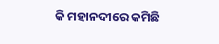କି ମହାନଦୀରେ କମିଛି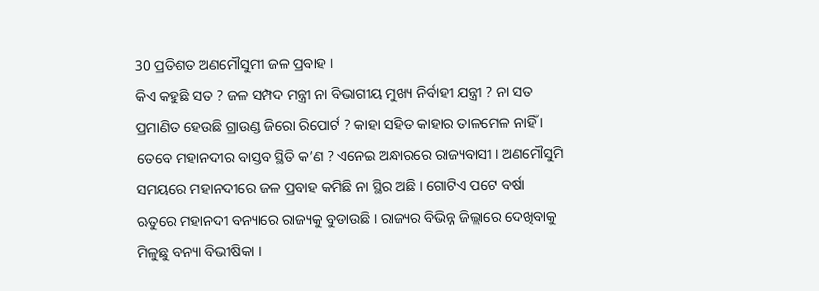30 ପ୍ରତିଶତ ଅଣମୌସୁମୀ ଜଳ ପ୍ରବାହ ।
କିଏ କହୁଛି ସତ ? ଜଳ ସମ୍ପଦ ମନ୍ତ୍ରୀ ନା ବିଭାଗୀୟ ମୁଖ୍ୟ ନିର୍ବାହୀ ଯନ୍ତ୍ରୀ ? ନା ସତ ପ୍ରମାଣିତ ହେଉଛି ଗ୍ରାଉଣ୍ଡ ଜିରୋ ରିପୋର୍ଟ ? କାହା ସହିତ କାହାର ତାଳମେଳ ନାହିଁ । ତେବେ ମହାନଦୀର ବାସ୍ତବ ସ୍ଥିତି କ’ଣ ? ଏନେଇ ଅନ୍ଧାରରେ ରାଜ୍ୟବାସୀ । ଅଣମୌସୁମି ସମୟରେ ମହାନଦୀରେ ଜଳ ପ୍ରବାହ କମିଛି ନା ସ୍ଥିର ଅଛି । ଗୋଟିଏ ପଟେ ବର୍ଷା ଋତୁରେ ମହାନଦୀ ବନ୍ୟାରେ ରାଜ୍ୟକୁ ବୁଡାଉଛି । ରାଜ୍ୟର ବିଭିନ୍ନ ଜିଲ୍ଲାରେ ଦେଖିବାକୁ ମିଳୁଛୁ ବନ୍ୟା ବିଭୀଷିକା ।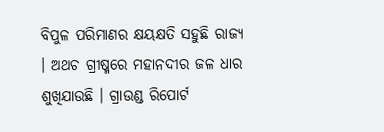ବିପୁଳ ପରିମାଣର କ୍ଷୟକ୍ଷତି ସହୁଛି ରାଜ୍ୟ । ଅଥଚ ଗ୍ରୀଷ୍ମରେ ମହାନଦୀର ଜଳ ଧାର ଶୁଖିଯାଉଛି । ଗ୍ରାଉଣ୍ଡ ରିପୋର୍ଟ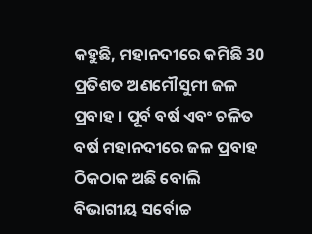କହୁଛି, ମହାନଦୀରେ କମିଛି 30 ପ୍ରତିଶତ ଅଣମୌସୁମୀ ଜଳ ପ୍ରବାହ । ପୂର୍ବ ବର୍ଷ ଏବଂ ଚଳିତ ବର୍ଷ ମହାନଦୀରେ ଜଳ ପ୍ରବାହ ଠିକଠାକ ଅଛି ବୋଲି ବିଭାଗୀୟ ସର୍ବୋଚ୍ଚ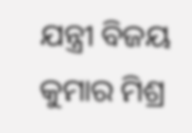ଯନ୍ତ୍ରୀ ବିଜୟ କୁମାର ମିଶ୍ର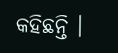କହିଛନ୍ତି ।